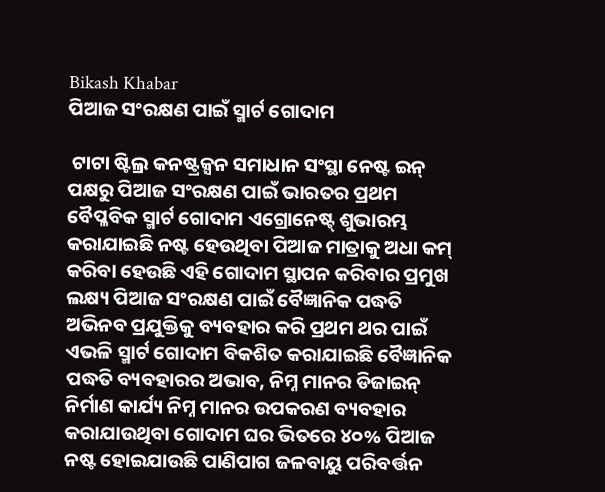Bikash Khabar
ପିଆଜ ସଂରକ୍ଷଣ ପାଇଁ ସ୍ମାର୍ଟ ଗୋଦାମ

 ଟାଟା ଷ୍ଟିଲ୍ର କନଷ୍ଟ୍ରକ୍ସନ ସମାଧାନ ସଂସ୍ଥା ନେଷ୍ଟ ଇନ୍ ପକ୍ଷରୁ ପିଆଜ ସଂରକ୍ଷଣ ପାଇଁ ଭାରତର ପ୍ରଥମ ବୈପ୍ଳବିକ ସ୍ମାର୍ଟ ଗୋଦାମ ଏଗ୍ରୋନେଷ୍ଟ୍ ଶୁଭାରମ୍ଭ କରାଯାଇଛି ନଷ୍ଟ ହେଉଥିବା ପିଆଜ ମାତ୍ରାକୁ ଅଧା କମ୍ କରିବା ହେଉଛି ଏହି ଗୋଦାମ ସ୍ଥାପନ କରିବାର ପ୍ରମୁଖ ଲକ୍ଷ୍ୟ ପିଆଜ ସଂରକ୍ଷଣ ପାଇଁ ବୈଜ୍ଞାନିକ ପଦ୍ଧତି ଅଭିନବ ପ୍ରଯୁକ୍ତିକୁ ବ୍ୟବହାର କରି ପ୍ରଥମ ଥର ପାଇଁ ଏଭଳି ସ୍ମାର୍ଟ ଗୋଦାମ ବିକଶିତ କରାଯାଇଛି ବୈଜ୍ଞାନିକ ପଦ୍ଧତି ବ୍ୟବହାରର ଅଭାବ, ନିମ୍ନ ମାନର ଡିଜାଇନ୍ ନିର୍ମାଣ କାର୍ଯ୍ୟ ନିମ୍ନ ମାନର ଉପକରଣ ବ୍ୟବହାର କରାଯାଉଥିବା ଗୋଦାମ ଘର ଭିତରେ ୪୦% ପିଆଜ ନଷ୍ଟ ହୋଇଯାଉଛି ପାଣିପାଗ ଜଳବାୟୁ ପରିବର୍ତ୍ତନ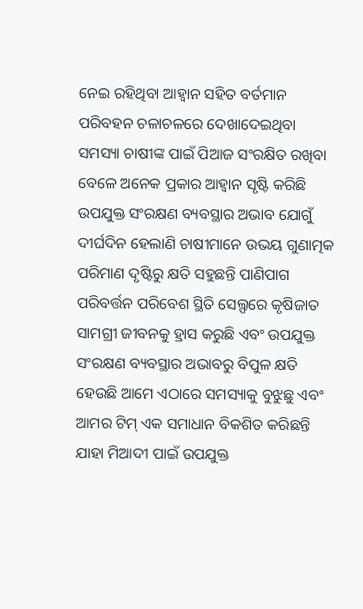ନେଇ ରହିଥିବା ଆହ୍ୱାନ ସହିତ ବର୍ତମାନ ପରିବହନ ଚଳାଚଳରେ ଦେଖାଦେଇଥିବା ସମସ୍ୟା ଚାଷୀଙ୍କ ପାଇଁ ପିଆଜ ସଂରକ୍ଷିତ ରଖିବା ବେଳେ ଅନେକ ପ୍ରକାର ଆହ୍ୱାନ ସୃଷ୍ଟି କରିଛି ଉପଯୁକ୍ତ ସଂରକ୍ଷଣ ବ୍ୟବସ୍ଥାର ଅଭାବ ଯୋଗୁଁ ଦୀର୍ଘଦିନ ହେଲାଣି ଚାଷୀମାନେ ଉଭୟ ଗୁଣାତ୍ମକ ପରିମାଣ ଦୃଷ୍ଟିରୁ କ୍ଷତି ସହୁଛନ୍ତି ପାଣିପାଗ ପରିବର୍ତ୍ତନ ପରିବେଶ ସ୍ଥିତି ସେଲ୍ଫରେ କୃଷିଜାତ ସାମଗ୍ରୀ ଜୀବନକୁ ହ୍ରାସ କରୁଛି ଏବଂ ଉପଯୁକ୍ତ ସଂରକ୍ଷଣ ବ୍ୟବସ୍ଥାର ଅଭାବରୁ ବିପୁଳ କ୍ଷତି ହେଉଛି ଆମେ ଏଠାରେ ସମସ୍ୟାକୁ ବୁଝୁଛୁ ଏବଂ ଆମର ଟିମ୍ ଏକ ସମାଧାନ ବିକଶିତ କରିଛନ୍ତି ଯାହା ମିଆଦୀ ପାଇଁ ଉପଯୁକ୍ତ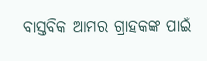ବାସ୍ତବିକ ଆମର ଗ୍ରାହକଙ୍କ ପାଇଁ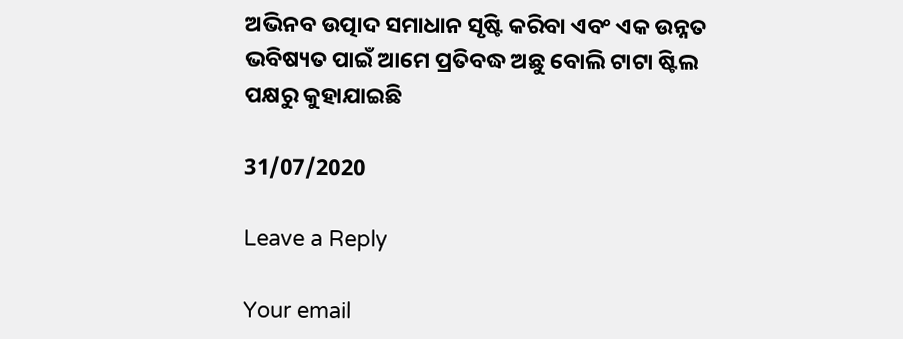ଅଭିନବ ଉତ୍ପାଦ ସମାଧାନ ସୃଷ୍ଟି କରିବା ଏବଂ ଏକ ଉନ୍ନତ ଭବିଷ୍ୟତ ପାଇଁ ଆମେ ପ୍ରତିବଦ୍ଧ ଅଛୁ ବୋଲି ଟାଟା ଷ୍ଟିଲ ପକ୍ଷରୁ କୁହାଯାଇଛି

31/07/2020

Leave a Reply

Your email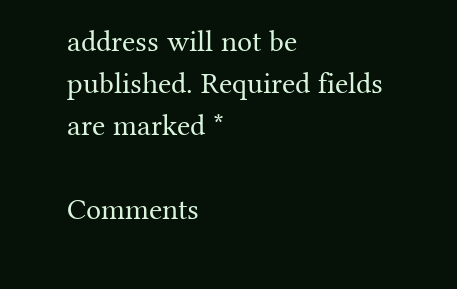address will not be published. Required fields are marked *

Comments